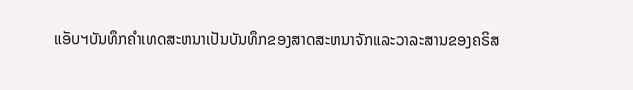ແອັບຯບັນທຶກຄໍາເທດສະຫນາເປັນບັນທຶກຂອງສາດສະຫນາຈັກແລະວາລະສານຂອງຄຣິສ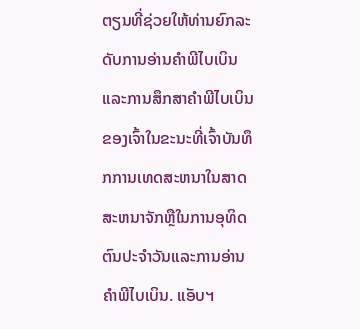ຕຽນທີ່ຊ່ວຍໃຫ້ທ່ານຍົກລະດັບການອ່ານຄໍາພີໄບເບິນແລະການສຶກສາຄໍາພີໄບເບິນຂອງເຈົ້າໃນຂະນະທີ່ເຈົ້າບັນທຶກການເທດສະຫນາໃນສາດສະຫນາຈັກຫຼືໃນການອຸທິດຕົນປະຈໍາວັນແລະການອ່ານຄໍາພີໄບເບິນ. ແອັບຯ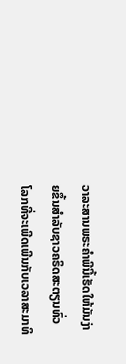ວາລະສານພຣະຄໍາພີນີ້ເຮັດໃຫ້ມັນງ່າຍຂຶ້ນສໍາລັບຊາວຄຣິດສະຕຽນທົ່ວໂລກທີ່ຈະເພີດເພີນກັບເວລາສະມາທິ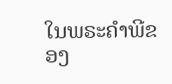ໃນພຣະຄໍາພີຂອງ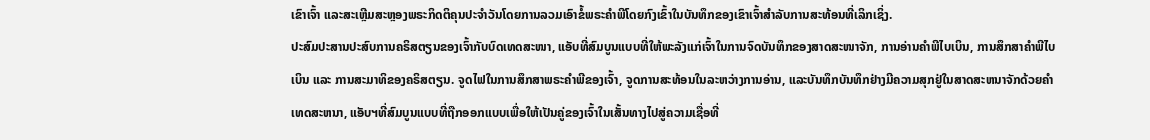ເຂົາເຈົ້າ ແລະສະເຫຼີມສະຫຼອງພຣະກິດຕິຄຸນປະຈໍາວັນໂດຍການລວມເອົາຂໍ້ພຣະຄໍາພີໂດຍກົງເຂົ້າໃນບັນທຶກຂອງເຂົາເຈົ້າສໍາລັບການສະທ້ອນທີ່ເລິກເຊິ່ງ.
ປະສົມປະສານປະສົບການຄຣິສຕຽນຂອງເຈົ້າກັບບົດເທດສະໜາ, ແອັບທີ່ສົມບູນແບບທີ່ໃຫ້ພະລັງແກ່ເຈົ້າໃນການຈົດບັນທຶກຂອງສາດສະໜາຈັກ, ການອ່ານຄຳພີໄບເບິນ, ການສຶກສາຄຳພີໄບເບິນ ແລະ ການສະມາທິຂອງຄຣິສຕຽນ. ຈູດໄຟໃນການສຶກສາພຣະຄໍາພີຂອງເຈົ້າ, ຈູດການສະທ້ອນໃນລະຫວ່າງການອ່ານ, ແລະບັນທຶກບັນທຶກຢ່າງມີຄວາມສຸກຢູ່ໃນສາດສະຫນາຈັກດ້ວຍຄໍາເທດສະຫນາ, ແອັບຯທີ່ສົມບູນແບບທີ່ຖືກອອກແບບເພື່ອໃຫ້ເປັນຄູ່ຂອງເຈົ້າໃນເສັ້ນທາງໄປສູ່ຄວາມເຊື່ອທີ່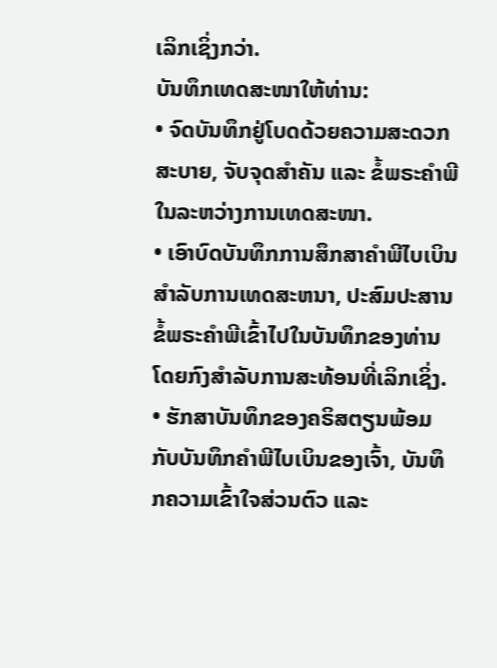ເລິກເຊິ່ງກວ່າ.
ບັນທຶກເທດສະໜາໃຫ້ທ່ານ:
• ຈົດບັນທຶກຢູ່ໂບດດ້ວຍຄວາມສະດວກສະບາຍ, ຈັບຈຸດສຳຄັນ ແລະ ຂໍ້ພຣະຄຳພີໃນລະຫວ່າງການເທດສະໜາ.
• ເອົາບົດບັນທຶກການສຶກສາຄໍາພີໄບເບິນສໍາລັບການເທດສະຫນາ, ປະສົມປະສານຂໍ້ພຣະຄໍາພີເຂົ້າໄປໃນບັນທຶກຂອງທ່ານໂດຍກົງສໍາລັບການສະທ້ອນທີ່ເລິກເຊິ່ງ.
• ຮັກສາບັນທຶກຂອງຄຣິສຕຽນພ້ອມກັບບັນທຶກຄໍາພີໄບເບິນຂອງເຈົ້າ, ບັນທຶກຄວາມເຂົ້າໃຈສ່ວນຕົວ ແລະ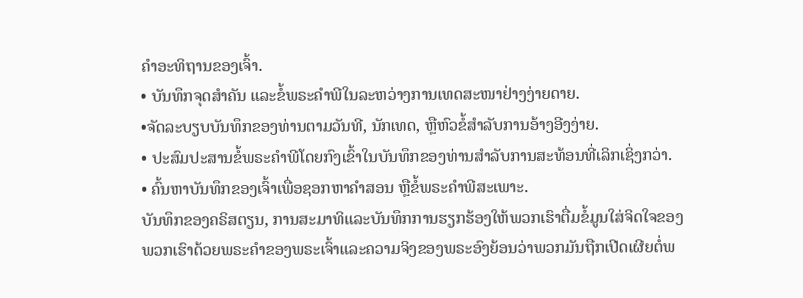ຄໍາອະທິຖານຂອງເຈົ້າ.
• ບັນທຶກຈຸດສຳຄັນ ແລະຂໍ້ພຣະຄຳພີໃນລະຫວ່າງການເທດສະໜາຢ່າງງ່າຍດາຍ.
•ຈັດລະບຽບບັນທຶກຂອງທ່ານຕາມວັນທີ, ນັກເທດ, ຫຼືຫົວຂໍ້ສໍາລັບການອ້າງອີງງ່າຍ.
• ປະສົມປະສານຂໍ້ພຣະຄໍາພີໂດຍກົງເຂົ້າໃນບັນທຶກຂອງທ່ານສໍາລັບການສະທ້ອນທີ່ເລິກເຊິ່ງກວ່າ.
• ຄົ້ນຫາບັນທຶກຂອງເຈົ້າເພື່ອຊອກຫາຄໍາສອນ ຫຼືຂໍ້ພຣະຄໍາພີສະເພາະ.
ບັນທຶກຂອງຄຣິສຕຽນ, ການສະມາທິແລະບັນທຶກການຮຽກຮ້ອງໃຫ້ພວກເຮົາຕື່ມຂໍ້ມູນໃສ່ຈິດໃຈຂອງພວກເຮົາດ້ວຍພຣະຄໍາຂອງພຣະເຈົ້າແລະຄວາມຈິງຂອງພຣະອົງຍ້ອນວ່າພວກມັນຖືກເປີດເຜີຍຕໍ່ພ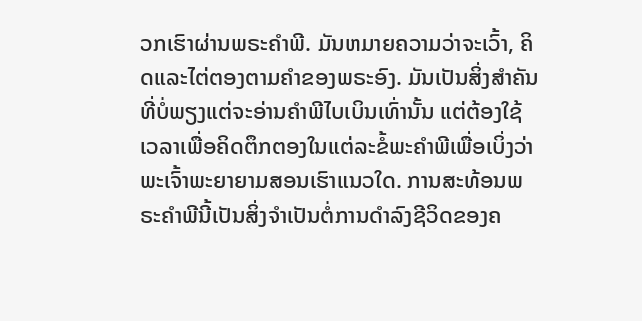ວກເຮົາຜ່ານພຣະຄໍາພີ. ມັນຫມາຍຄວາມວ່າຈະເວົ້າ, ຄິດແລະໄຕ່ຕອງຕາມຄໍາຂອງພຣະອົງ. ມັນເປັນສິ່ງສຳຄັນທີ່ບໍ່ພຽງແຕ່ຈະອ່ານຄຳພີໄບເບິນເທົ່ານັ້ນ ແຕ່ຕ້ອງໃຊ້ເວລາເພື່ອຄິດຕຶກຕອງໃນແຕ່ລະຂໍ້ພະຄຳພີເພື່ອເບິ່ງວ່າພະເຈົ້າພະຍາຍາມສອນເຮົາແນວໃດ. ການສະທ້ອນພຣະຄໍາພີນີ້ເປັນສິ່ງຈໍາເປັນຕໍ່ການດໍາລົງຊີວິດຂອງຄ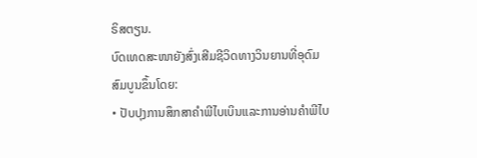ຣິສຕຽນ.
ບົດເທດສະໜາຍັງສົ່ງເສີມຊີວິດທາງວິນຍານທີ່ອຸດົມສົມບູນຂຶ້ນໂດຍ:
• ປັບປຸງການສຶກສາຄໍາພີໄບເບິນແລະການອ່ານຄໍາພີໄບ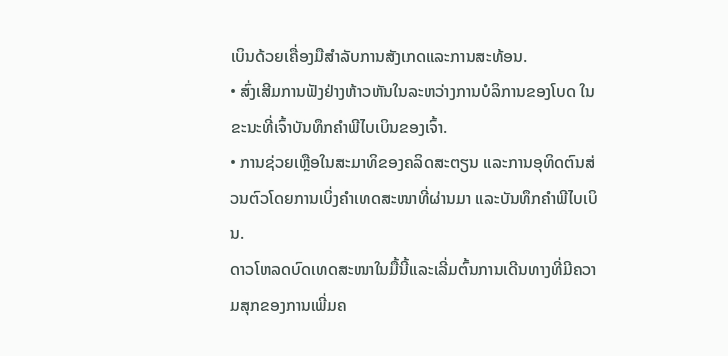ເບິນດ້ວຍເຄື່ອງມືສໍາລັບການສັງເກດແລະການສະທ້ອນ.
• ສົ່ງເສີມການຟັງຢ່າງຫ້າວຫັນໃນລະຫວ່າງການບໍລິການຂອງໂບດ ໃນຂະນະທີ່ເຈົ້າບັນທຶກຄໍາພີໄບເບິນຂອງເຈົ້າ.
• ການຊ່ວຍເຫຼືອໃນສະມາທິຂອງຄລິດສະຕຽນ ແລະການອຸທິດຕົນສ່ວນຕົວໂດຍການເບິ່ງຄໍາເທດສະໜາທີ່ຜ່ານມາ ແລະບັນທຶກຄໍາພີໄບເບິນ.
ດາວໂຫລດບົດເທດສະໜາໃນມື້ນີ້ແລະເລີ່ມຕົ້ນການເດີນທາງທີ່ມີຄວາມສຸກຂອງການເພີ່ມຄ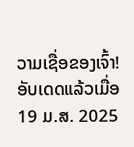ວາມເຊື່ອຂອງເຈົ້າ!
ອັບເດດແລ້ວເມື່ອ
19 ມ.ສ. 2025